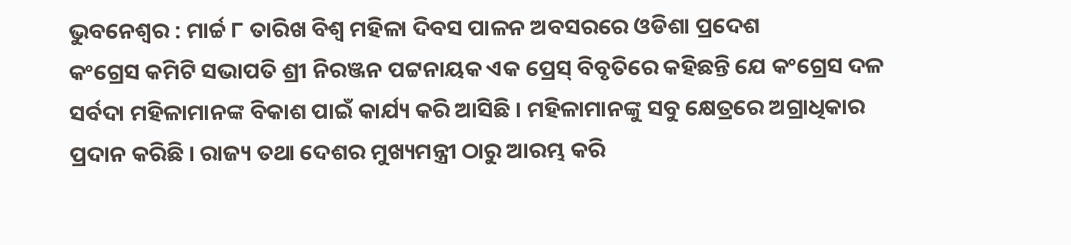ଭୁବନେଶ୍ୱର : ମାର୍ଚ୍ଚ ୮ ତାରିଖ ବିଶ୍ୱ ମହିଳା ଦିବସ ପାଳନ ଅବସରରେ ଓଡିଶା ପ୍ରଦେଶ
କଂଗ୍ରେସ କମିଟି ସଭାପତି ଶ୍ରୀ ନିରଞ୍ଜନ ପଟ୍ଟନାୟକ ଏକ ପ୍ରେସ୍ ବିବୃତିରେ କହିଛନ୍ତି ଯେ କଂଗ୍ରେସ ଦଳ
ସର୍ବଦା ମହିଳାମାନଙ୍କ ବିକାଶ ପାଇଁ କାର୍ଯ୍ୟ କରି ଆସିଛି । ମହିଳାମାନଙ୍କୁ ସବୁ କ୍ଷେତ୍ରରେ ଅଗ୍ରାଧିକାର
ପ୍ରଦାନ କରିଛି । ରାଜ୍ୟ ତଥା ଦେଶର ମୁଖ୍ୟମନ୍ତ୍ରୀ ଠାରୁ ଆରମ୍ଭ କରି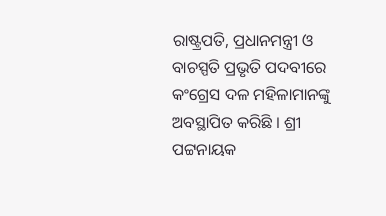ରାଷ୍ଟ୍ରପତି, ପ୍ରଧାନମନ୍ତ୍ରୀ ଓ
ବାଚସ୍ପତି ପ୍ରଭୃତି ପଦବୀରେ କଂଗ୍ରେସ ଦଳ ମହିଳାମାନଙ୍କୁ ଅବସ୍ଥାପିତ କରିଛି । ଶ୍ରୀ ପଟ୍ଟନାୟକ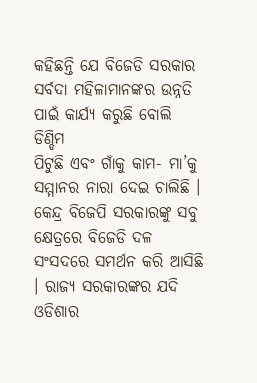କହିଛନ୍ତି ଯେ ବିଜେଡି ସରକାର ସର୍ବଦା ମହିଳାମାନଙ୍କର ଉନ୍ନତି ପାଇଁ କାର୍ଯ୍ୟ କରୁଛି ବୋଲି ଡିଣ୍ଡିମ
ପିଟୁଛି ଏବଂ ଗାଁକୁ କାମ- ମା’କୁ ସମ୍ମାନର ନାରା ଦେଇ ଚାଲିଛି । କେନ୍ଦ୍ର ବିଜେପି ସରକାରଙ୍କୁ ସବୁ
କ୍ଷେତ୍ରରେ ବିଜେଡି ଦଳ ସଂସଦରେ ସମର୍ଥନ କରି ଆସିଛି । ରାଜ୍ୟ ସରକାରଙ୍କର ଯଦି ଓଡିଶାର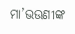ମା’ଭଉଣୀଙ୍କ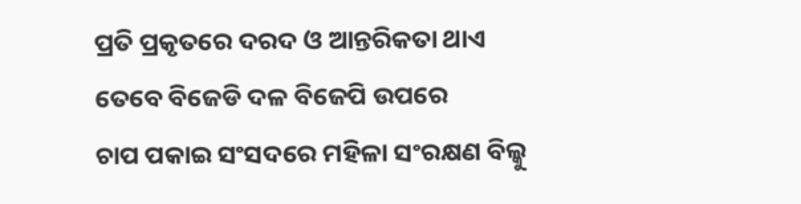ପ୍ରତି ପ୍ରକୃତରେ ଦରଦ ଓ ଆନ୍ତରିକତା ଥାଏ ତେବେ ବିଜେଡି ଦଳ ବିଜେପି ଉପରେ
ଚାପ ପକାଇ ସଂସଦରେ ମହିଳା ସଂରକ୍ଷଣ ବିଲ୍କୁ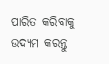ପାରିତ କରିବାକୁ ଉଦ୍ୟମ କରନ୍ତୁ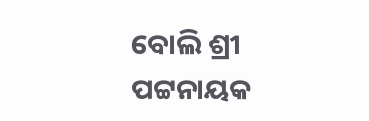ବୋଲି ଶ୍ରୀ
ପଟ୍ଟନାୟକ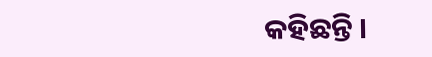କହିଛନ୍ତି ।